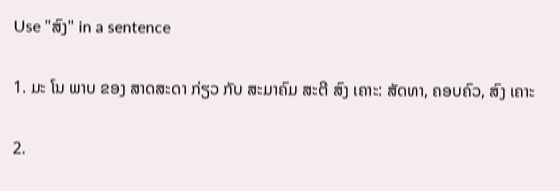Use "ສົງ" in a sentence

1. ມະ ໂນ ພາບ ຂອງ ສາດສະດາ ກ່ຽວ ກັບ ສະມາຄົມ ສະຕີ ສົງ ເຄາະ: ສັດທາ, ຄອບຄົວ, ສົງ ເຄາະ

2.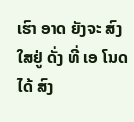ເຮົາ ອາດ ຍັງຈະ ສົງ ໃສຢູ່ ດັ່ງ ທີ່ ເອ ໂນດ ໄດ້ ສົງ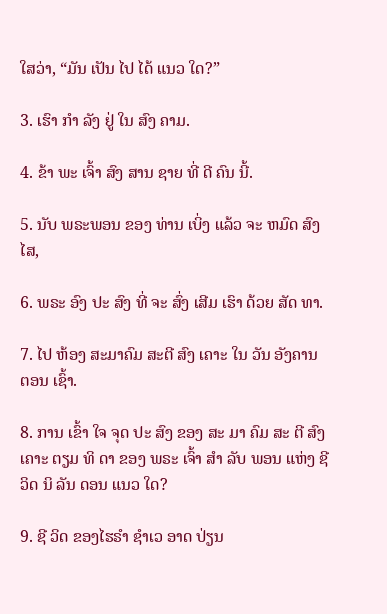ໃສວ່າ, “ມັນ ເປັນ ໄປ ໄດ້ ແນວ ໃດ?”

3. ເຮົາ ກໍາ ລັງ ຢູ່ ໃນ ສົງ ຄາມ.

4. ຂ້າ ພະ ເຈົ້າ ສົງ ສານ ຊາຍ ທີ່ ດີ ຄົນ ນີ້.

5. ນັບ ພຣະພອນ ຂອງ ທ່ານ ເບິ່ງ ແລ້ວ ຈະ ຫມົດ ສົງ ໄສ,

6. ພຣະ ອົງ ປະ ສົງ ທີ່ ຈະ ສົ່ງ ເສີມ ເຮົາ ດ້ວຍ ສັດ ທາ.

7. ໄປ ຫ້ອງ ສະມາຄົມ ສະຕີ ສົງ ເຄາະ ໃນ ວັນ ອັງຄານ ຕອນ ເຊົ້າ.

8. ການ ເຂົ້າ ໃຈ ຈຸດ ປະ ສົງ ຂອງ ສະ ມາ ຄົມ ສະ ຕີ ສົງ ເຄາະ ຕຽມ ທິ ດາ ຂອງ ພຣະ ເຈົ້າ ສໍາ ລັບ ພອນ ແຫ່ງ ຊີ ວິດ ນິ ລັນ ດອນ ແນວ ໃດ?

9. ຊີ ວິດ ຂອງໄຮຣໍາ ຊໍາເວ ອາດ ປ່ຽນ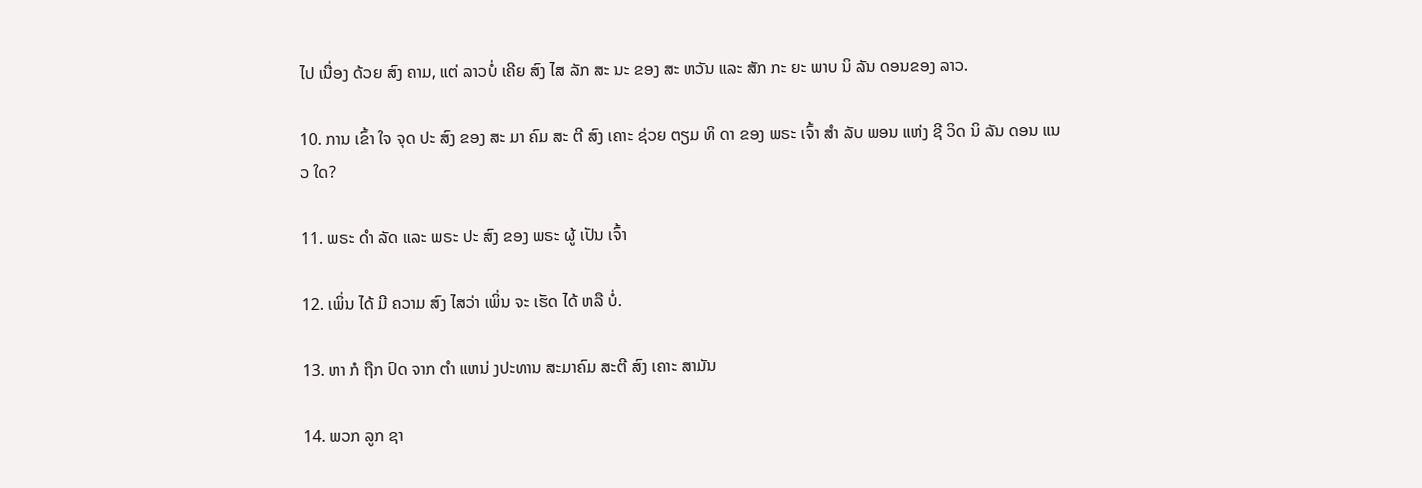ໄປ ເນື່ອງ ດ້ວຍ ສົງ ຄາມ, ແຕ່ ລາວບໍ່ ເຄີຍ ສົງ ໄສ ລັກ ສະ ນະ ຂອງ ສະ ຫວັນ ແລະ ສັກ ກະ ຍະ ພາບ ນິ ລັນ ດອນຂອງ ລາວ.

10. ການ ເຂົ້າ ໃຈ ຈຸດ ປະ ສົງ ຂອງ ສະ ມາ ຄົມ ສະ ຕີ ສົງ ເຄາະ ຊ່ວຍ ຕຽມ ທິ ດາ ຂອງ ພຣະ ເຈົ້າ ສໍາ ລັບ ພອນ ແຫ່ງ ຊີ ວິດ ນິ ລັນ ດອນ ແນວ ໃດ?

11. ພຣະ ດໍາ ລັດ ແລະ ພຣະ ປະ ສົງ ຂອງ ພຣະ ຜູ້ ເປັນ ເຈົ້າ

12. ເພິ່ນ ໄດ້ ມີ ຄວາມ ສົງ ໄສວ່າ ເພິ່ນ ຈະ ເຮັດ ໄດ້ ຫລື ບໍ່.

13. ຫາ ກໍ ຖືກ ປົດ ຈາກ ຕໍາ ແຫນ່ ງປະທານ ສະມາຄົມ ສະຕີ ສົງ ເຄາະ ສາມັນ

14. ພວກ ລູກ ຊາ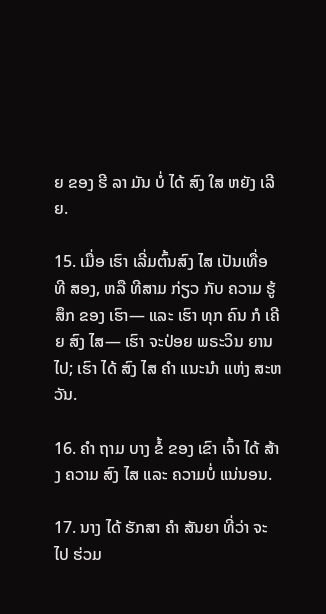ຍ ຂອງ ຮີ ລາ ມັນ ບໍ່ ໄດ້ ສົງ ໃສ ຫຍັງ ເລີຍ.

15. ເມື່ອ ເຮົາ ເລີ່ມຕົ້ນສົງ ໄສ ເປັນເທື່ອ ທີ ສອງ, ຫລື ທີສາມ ກ່ຽວ ກັບ ຄວາມ ຮູ້ສຶກ ຂອງ ເຮົາ— ແລະ ເຮົາ ທຸກ ຄົນ ກໍ ເຄີຍ ສົງ ໄສ— ເຮົາ ຈະປ່ອຍ ພຣະວິນ ຍານ ໄປ; ເຮົາ ໄດ້ ສົງ ໄສ ຄໍາ ແນະນໍາ ແຫ່ງ ສະຫວັນ.

16. ຄໍາ ຖາມ ບາງ ຂໍ້ ຂອງ ເຂົາ ເຈົ້າ ໄດ້ ສ້າງ ຄວາມ ສົງ ໄສ ແລະ ຄວາມບໍ່ ແນ່ນອນ.

17. ນາງ ໄດ້ ຮັກສາ ຄໍາ ສັນຍາ ທີ່ວ່າ ຈະ ໄປ ຮ່ວມ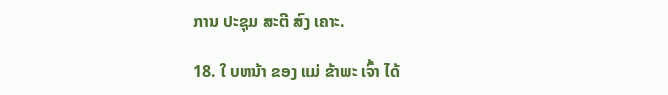ການ ປະຊຸມ ສະຕີ ສົງ ເຄາະ.

18. ໃ ບຫນ້າ ຂອງ ແມ່ ຂ້າພະ ເຈົ້າ ໄດ້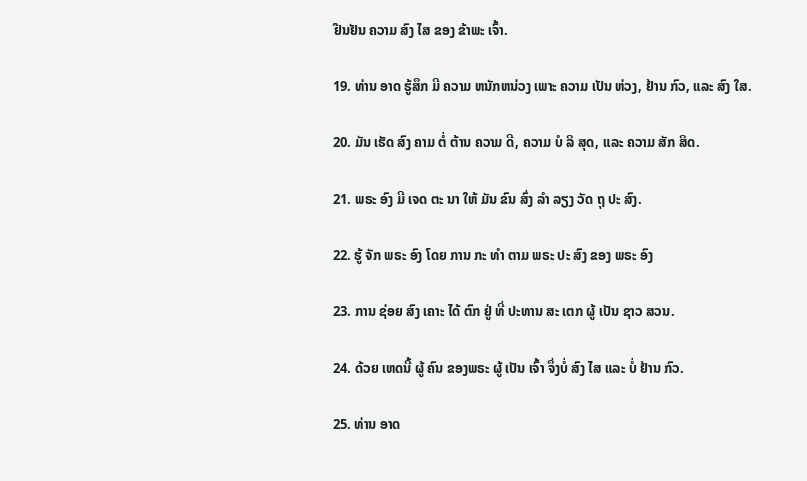ຢືນຢັນ ຄວາມ ສົງ ໄສ ຂອງ ຂ້າພະ ເຈົ້າ.

19. ທ່ານ ອາດ ຮູ້ສຶກ ມີ ຄວາມ ຫນັກຫນ່ວງ ເພາະ ຄວາມ ເປັນ ຫ່ວງ, ຢ້ານ ກົວ, ແລະ ສົງ ໃສ.

20. ມັນ ເຮັດ ສົງ ຄາມ ຕໍ່ ຕ້ານ ຄວາມ ດີ, ຄວາມ ບໍ ລິ ສຸດ, ແລະ ຄວາມ ສັກ ສິດ.

21. ພຣະ ອົງ ມີ ເຈດ ຕະ ນາ ໃຫ້ ມັນ ຂົນ ສົ່ງ ລໍາ ລຽງ ວັດ ຖຸ ປະ ສົງ.

22. ຮູ້ ຈັກ ພຣະ ອົງ ໂດຍ ການ ກະ ທໍາ ຕາມ ພຣະ ປະ ສົງ ຂອງ ພຣະ ອົງ

23. ການ ຊ່ອຍ ສົງ ເຄາະ ໄດ້ ຕົກ ຢູ່ ທີ່ ປະທານ ສະ ເຕກ ຜູ້ ເປັນ ຊາວ ສວນ.

24. ດ້ວຍ ເຫດນີ້ ຜູ້ ຄົນ ຂອງພຣະ ຜູ້ ເປັນ ເຈົ້າ ຈຶ່ງບໍ່ ສົງ ໄສ ແລະ ບໍ່ ຢ້ານ ກົວ.

25. ທ່ານ ອາດ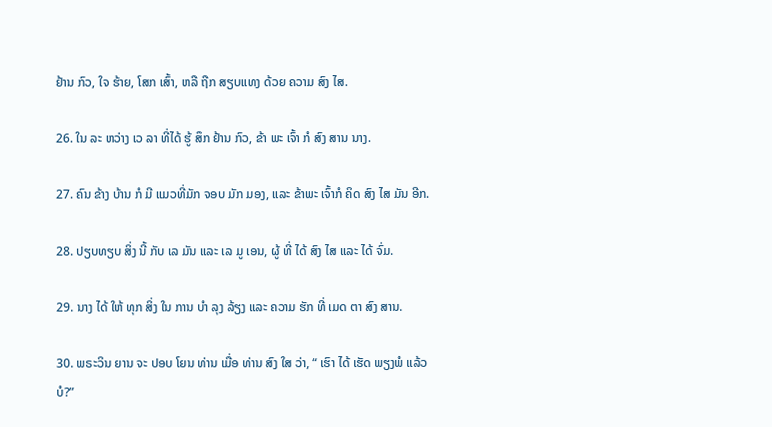ຢ້ານ ກົວ, ໃຈ ຮ້າຍ, ໂສກ ເສົ້າ, ຫລື ຖືກ ສຽບແທງ ດ້ວຍ ຄວາມ ສົງ ໄສ.

26. ໃນ ລະ ຫວ່າງ ເວ ລາ ທີ່ໄດ້ ຮູ້ ສຶກ ຢ້ານ ກົວ, ຂ້າ ພະ ເຈົ້າ ກໍ ສົງ ສານ ນາງ.

27. ຄົນ ຂ້າງ ບ້ານ ກໍ ມີ ແມວທີ່ມັກ ຈອບ ມັກ ມອງ, ແລະ ຂ້າພະ ເຈົ້າກໍ ຄິດ ສົງ ໄສ ມັນ ອີກ.

28. ປຽບທຽບ ສິ່ງ ນີ້ ກັບ ເລ ມັນ ແລະ ເລ ມູ ເອນ, ຜູ້ ທີ່ ໄດ້ ສົງ ໄສ ແລະ ໄດ້ ຈົ່ມ.

29. ນາງ ໄດ້ ໃຫ້ ທຸກ ສິ່ງ ໃນ ການ ບໍາ ລຸງ ລ້ຽງ ແລະ ຄວາມ ຮັກ ທີ່ ເມດ ຕາ ສົງ ສານ.

30. ພຣະວິນ ຍານ ຈະ ປອບ ໂຍນ ທ່ານ ເມື່ອ ທ່ານ ສົງ ໃສ ວ່າ, “ ເຮົາ ໄດ້ ເຮັດ ພຽງພໍ ແລ້ວ ບໍ?”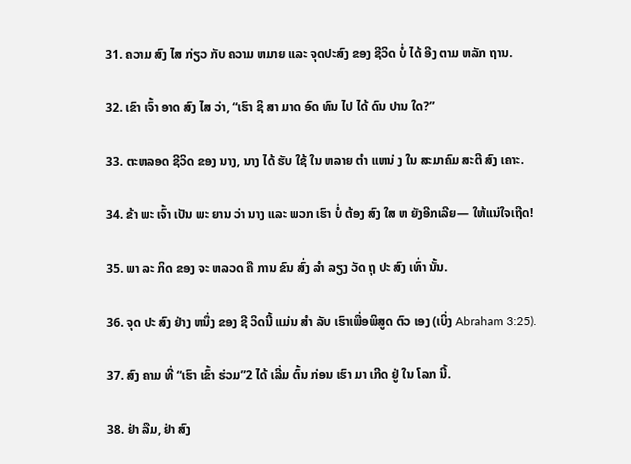31. ຄວາມ ສົງ ໄສ ກ່ຽວ ກັບ ຄວາມ ຫມາຍ ແລະ ຈຸດປະສົງ ຂອງ ຊີວິດ ບໍ່ ໄດ້ ອີງ ຕາມ ຫລັກ ຖານ.

32. ເຂົາ ເຈົ້າ ອາດ ສົງ ໄສ ວ່າ, “ເຮົາ ຊິ ສາ ມາດ ອົດ ທົນ ໄປ ໄດ້ ດົນ ປານ ໃດ?”

33. ຕະຫລອດ ຊີວິດ ຂອງ ນາງ, ນາງ ໄດ້ ຮັບ ໃຊ້ ໃນ ຫລາຍ ຕໍາ ແຫນ່ ງ ໃນ ສະມາຄົມ ສະຕີ ສົງ ເຄາະ.

34. ຂ້າ ພະ ເຈົ້າ ເປັນ ພະ ຍານ ວ່າ ນາງ ແລະ ພວກ ເຮົາ ບໍ່ ຕ້ອງ ສົງ ໃສ ຫ ຍັງອີກເລີຍ— ໃຫ້ແນ່ໃຈເຖີດ!

35. ພາ ລະ ກິດ ຂອງ ຈະ ຫລວດ ຄື ການ ຂົນ ສົ່ງ ລໍາ ລຽງ ວັດ ຖຸ ປະ ສົງ ເທົ່າ ນັ້ນ.

36. ຈຸດ ປະ ສົງ ຢ່າງ ຫນຶ່ງ ຂອງ ຊີ ວິດນີ້ ແມ່ນ ສໍາ ລັບ ເຮົາເພື່ອພິສູດ ຕົວ ເອງ (ເບິ່ງ Abraham 3:25).

37. ສົງ ຄາມ ທີ່ “ເຮົາ ເຂົ້າ ຮ່ວມ”2 ໄດ້ ເລີ່ມ ຕົ້ນ ກ່ອນ ເຮົາ ມາ ເກີດ ຢູ່ ໃນ ໂລກ ນີ້.

38. ຢ່າ ລືມ, ຢ່າ ສົງ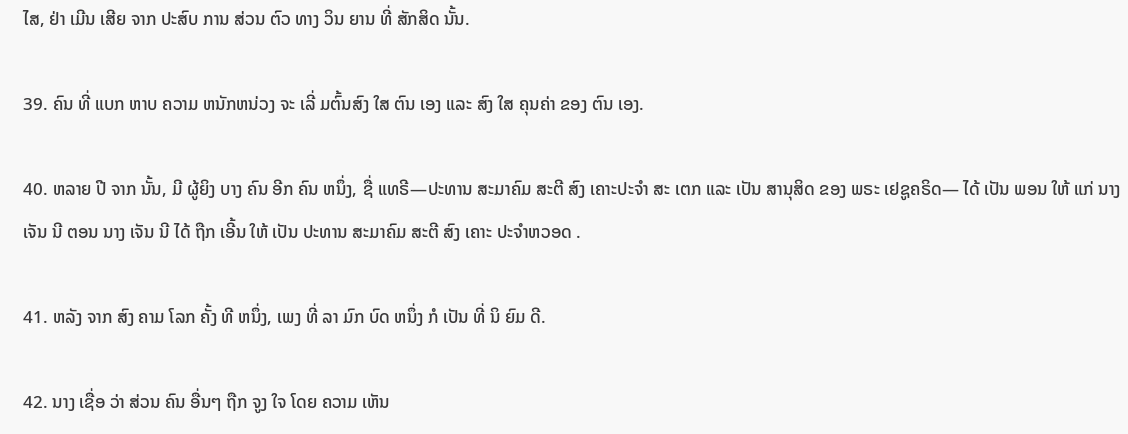ໄສ, ຢ່າ ເມີນ ເສີຍ ຈາກ ປະສົບ ການ ສ່ວນ ຕົວ ທາງ ວິນ ຍານ ທີ່ ສັກສິດ ນັ້ນ.

39. ຄົນ ທີ່ ແບກ ຫາບ ຄວາມ ຫນັກຫນ່ວງ ຈະ ເລີ່ ມຕົ້ນສົງ ໃສ ຕົນ ເອງ ແລະ ສົງ ໃສ ຄຸນຄ່າ ຂອງ ຕົນ ເອງ.

40. ຫລາຍ ປີ ຈາກ ນັ້ນ, ມີ ຜູ້ຍິງ ບາງ ຄົນ ອີກ ຄົນ ຫນຶ່ງ, ຊື່ ແທຣີ—ປະທານ ສະມາຄົມ ສະຕີ ສົງ ເຄາະປະຈໍາ ສະ ເຕກ ແລະ ເປັນ ສານຸສິດ ຂອງ ພຣະ ເຢຊູຄຣິດ— ໄດ້ ເປັນ ພອນ ໃຫ້ ແກ່ ນາງ ເຈັນ ນີ ຕອນ ນາງ ເຈັນ ນີ ໄດ້ ຖືກ ເອີ້ນ ໃຫ້ ເປັນ ປະທານ ສະມາຄົມ ສະຕີ ສົງ ເຄາະ ປະຈໍາຫວອດ .

41. ຫລັງ ຈາກ ສົງ ຄາມ ໂລກ ຄັ້ງ ທີ ຫນຶ່ງ, ເພງ ທີ່ ລາ ມົກ ບົດ ຫນຶ່ງ ກໍ ເປັນ ທີ່ ນິ ຍົມ ດີ.

42. ນາງ ເຊື່ອ ວ່າ ສ່ວນ ຄົນ ອື່ນໆ ຖືກ ຈູງ ໃຈ ໂດຍ ຄວາມ ເຫັນ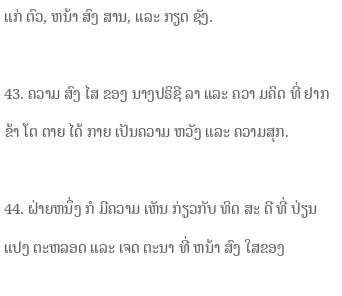ແກ່ ຕົວ, ຫນ້າ ສົງ ສານ, ແລະ ກຽດ ຊັງ.

43. ຄວາມ ສົງ ໄສ ຂອງ ນາງປຣິຊີ ລາ ແລະ ຄວາ ມຄິດ ທີ່ ຢາກ ຂ້າ ໂຕ ຕາຍ ໄດ້ ກາຍ ເປັນຄວາມ ຫວັງ ແລະ ຄວາມສຸກ.

44. ຝ່າຍຫນຶ່ງ ກໍ ມີຄວາມ ເຫັນ ກ່ຽວກັບ ທິດ ສະ ດີ ທີ່ ປ່ຽນ ແປງ ຕະຫລອດ ແລະ ເຈດ ຕະນາ ທີ່ ຫນ້າ ສົງ ໃສຂອງ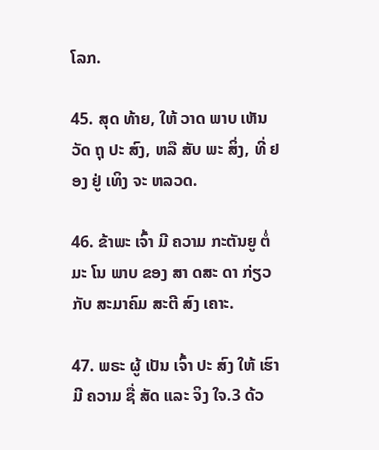ໂລກ.

45. ສຸດ ທ້າຍ, ໃຫ້ ວາດ ພາບ ເຫັນ ວັດ ຖຸ ປະ ສົງ, ຫລື ສັບ ພະ ສິ່ງ, ທີ່ ຢອງ ຢູ່ ເທິງ ຈະ ຫລວດ.

46. ຂ້າພະ ເຈົ້າ ມີ ຄວາມ ກະຕັນຍູ ຕໍ່ ມະ ໂນ ພາບ ຂອງ ສາ ດສະ ດາ ກ່ຽວ ກັບ ສະມາຄົມ ສະຕີ ສົງ ເຄາະ.

47. ພຣະ ຜູ້ ເປັນ ເຈົ້າ ປະ ສົງ ໃຫ້ ເຮົາ ມີ ຄວາມ ຊື່ ສັດ ແລະ ຈິງ ໃຈ.3 ດ້ວ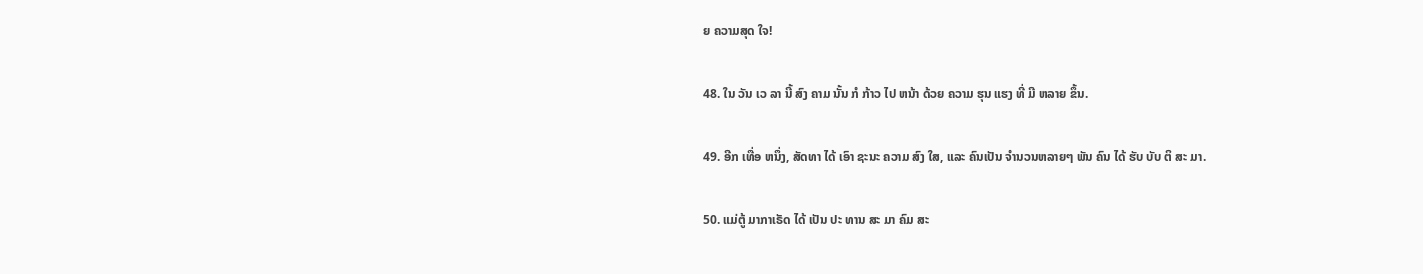ຍ ຄວາມສຸດ ໃຈ!

48. ໃນ ວັນ ເວ ລາ ນີ້ ສົງ ຄາມ ນັ້ນ ກໍ ກ້າວ ໄປ ຫນ້າ ດ້ວຍ ຄວາມ ຮຸນ ແຮງ ທີ່ ມີ ຫລາຍ ຂຶ້ນ.

49. ອີກ ເທື່ອ ຫນຶ່ງ, ສັດທາ ໄດ້ ເອົາ ຊະນະ ຄວາມ ສົງ ໃສ, ແລະ ຄົນເປັນ ຈໍານວນຫລາຍໆ ພັນ ຄົນ ໄດ້ ຮັບ ບັບ ຕິ ສະ ມາ.

50. ແມ່ຕູ້ ມາກາເຣັດ ໄດ້ ເປັນ ປະ ທານ ສະ ມາ ຄົມ ສະ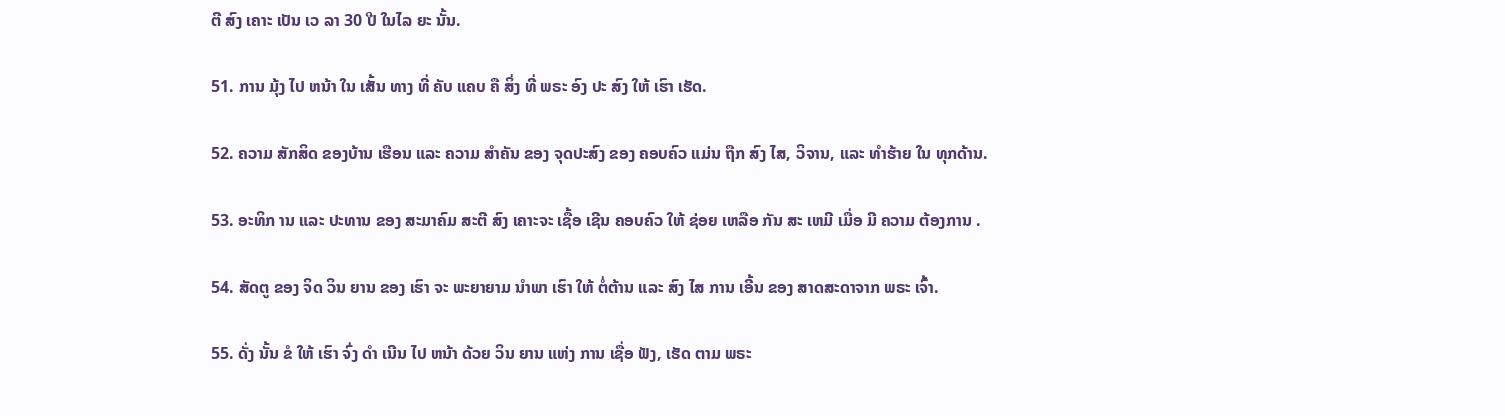ຕີ ສົງ ເຄາະ ເປັນ ເວ ລາ 30 ປີ ໃນໄລ ຍະ ນັ້ນ.

51. ການ ມຸ້ງ ໄປ ຫນ້າ ໃນ ເສັ້ນ ທາງ ທີ່ ຄັບ ແຄບ ຄື ສິ່ງ ທີ່ ພຣະ ອົງ ປະ ສົງ ໃຫ້ ເຮົາ ເຮັດ.

52. ຄວາມ ສັກສິດ ຂອງບ້ານ ເຮືອນ ແລະ ຄວາມ ສໍາຄັນ ຂອງ ຈຸດປະສົງ ຂອງ ຄອບຄົວ ແມ່ນ ຖືກ ສົງ ໄສ, ວິຈານ, ແລະ ທໍາຮ້າຍ ໃນ ທຸກດ້ານ.

53. ອະທິກ ານ ແລະ ປະທານ ຂອງ ສະມາຄົມ ສະຕີ ສົງ ເຄາະຈະ ເຊື້ອ ເຊີນ ຄອບຄົວ ໃຫ້ ຊ່ອຍ ເຫລືອ ກັນ ສະ ເຫມີ ເມື່ອ ມີ ຄວາມ ຕ້ອງການ .

54. ສັດຕູ ຂອງ ຈິດ ວິນ ຍານ ຂອງ ເຮົາ ຈະ ພະຍາຍາມ ນໍາພາ ເຮົາ ໃຫ້ ຕໍ່ຕ້ານ ແລະ ສົງ ໄສ ການ ເອີ້ນ ຂອງ ສາດສະດາຈາກ ພຣະ ເຈົ້າ.

55. ດັ່ງ ນັ້ນ ຂໍ ໃຫ້ ເຮົາ ຈົ່ງ ດໍາ ເນີນ ໄປ ຫນ້າ ດ້ວຍ ວິນ ຍານ ແຫ່ງ ການ ເຊື່ອ ຟັງ, ເຮັດ ຕາມ ພຣະ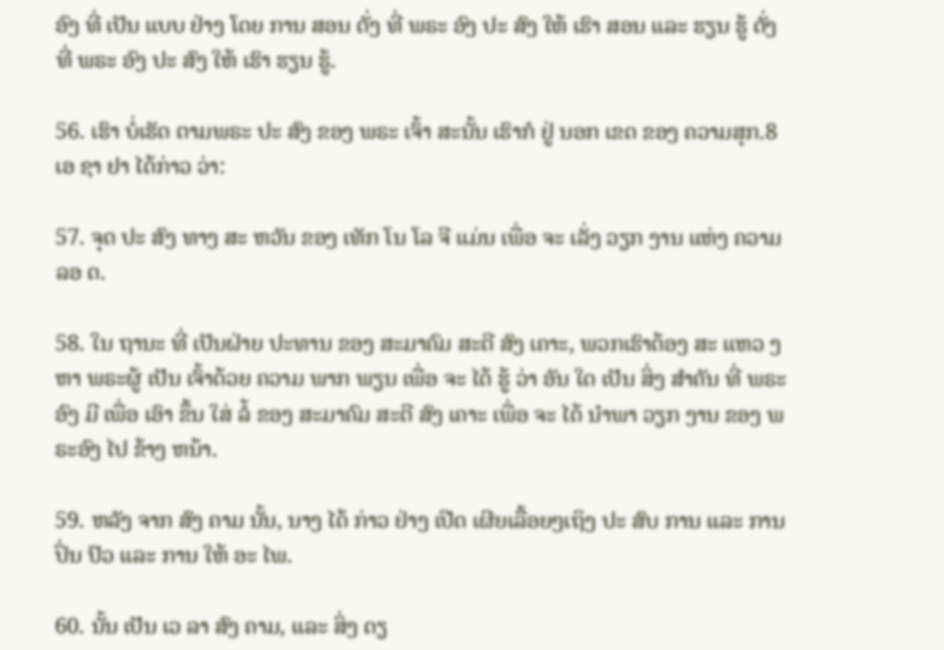ອົງ ທີ່ ເປັນ ແບບ ຢ່າງ ໂດຍ ການ ສອນ ດັ່ງ ທີ່ ພຣະ ອົງ ປະ ສົງ ໃຫ້ ເຮົາ ສອນ ແລະ ຮຽນ ຮູ້ ດັ່ງ ທີ່ ພຣະ ອົງ ປະ ສົງ ໃຫ້ ເຮົາ ຮຽນ ຮູ້.

56. ເຮົາ ບໍ່ເຮັດ ຕາມພຣະ ປະ ສົງ ຂອງ ພຣະ ເຈົ້າ ສະນັ້ນ ເຮົາກໍ ຢູ່ ນອກ ເຂດ ຂອງ ຄວາມສຸກ.8 ເອ ຊາ ຢາ ໄດ້ກ່າວ ວ່າ:

57. ຈຸດ ປະ ສົງ ທາງ ສະ ຫວັນ ຂອງ ເທັກ ໂນ ໂລ ຈີ ແມ່ນ ເພື່ອ ຈະ ເລັ່ງ ວຽກ ງານ ແຫ່ງ ຄວາມ ລອ ດ.

58. ໃນ ຖານະ ທີ່ ເປັນຝ່າຍ ປະທານ ຂອງ ສະມາຄົມ ສະຕີ ສົງ ເຄາະ, ພວກເຮົາຕ້ອງ ສະ ແຫວ ງຫາ ພຣະຜູ້ ເປັນ ເຈົ້າດ້ວຍ ຄວາມ ພາກ ພຽນ ເພື່ອ ຈະ ໄດ້ ຮູ້ ວ່າ ອັນ ໃດ ເປັນ ສິ່ງ ສໍາຄັນ ທີ່ ພຣະອົງ ມີ ເພື່ອ ເອົາ ຂຶ້ນ ໃສ່ ລໍ້ ຂອງ ສະມາຄົມ ສະຕີ ສົງ ເຄາະ ເພື່ອ ຈະ ໄດ້ ນໍາພາ ວຽກ ງານ ຂອງ ພຣະອົງ ໄປ ຂ້າງ ຫນ້າ.

59. ຫລັງ ຈາກ ສົງ ຄາມ ນັ້ນ, ນາງ ໄດ້ ກ່າວ ຢ່າງ ເປີດ ເຜີຍເລື້ອຍໆເຖິງ ປະ ສົບ ການ ແລະ ການ ປິ່ນ ປົວ ແລະ ການ ໃຫ້ ອະ ໄພ.

60. ນັ້ນ ເປັນ ເວ ລາ ສົງ ຄາມ, ແລະ ສິ່ງ ດຽ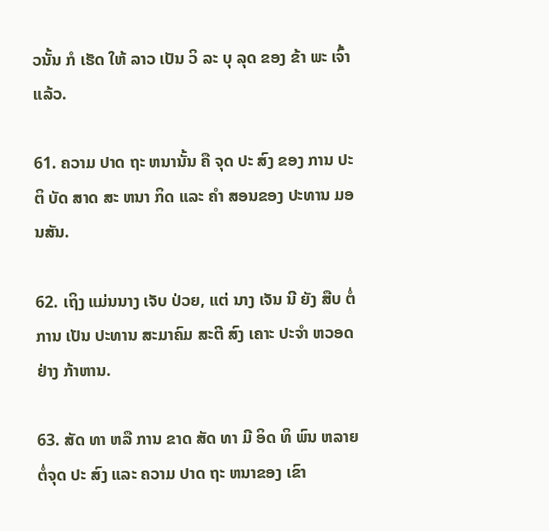ວນັ້ນ ກໍ ເຮັດ ໃຫ້ ລາວ ເປັນ ວິ ລະ ບຸ ລຸດ ຂອງ ຂ້າ ພະ ເຈົ້າ ແລ້ວ.

61. ຄວາມ ປາດ ຖະ ຫນານັ້ນ ຄື ຈຸດ ປະ ສົງ ຂອງ ການ ປະ ຕິ ບັດ ສາດ ສະ ຫນາ ກິດ ແລະ ຄໍາ ສອນຂອງ ປະທານ ມອນສັນ.

62. ເຖິງ ແມ່ນນາງ ເຈັບ ປ່ວຍ, ແຕ່ ນາງ ເຈັນ ນີ ຍັງ ສືບ ຕໍ່ ການ ເປັນ ປະທານ ສະມາຄົມ ສະຕີ ສົງ ເຄາະ ປະຈໍາ ຫວອດ ຢ່າງ ກ້າຫານ.

63. ສັດ ທາ ຫລື ການ ຂາດ ສັດ ທາ ມີ ອິດ ທິ ພົນ ຫລາຍ ຕໍ່ຈຸດ ປະ ສົງ ແລະ ຄວາມ ປາດ ຖະ ຫນາຂອງ ເຂົາ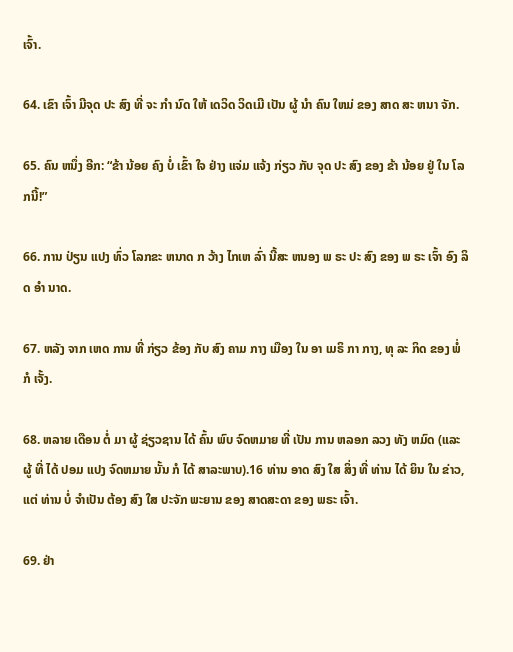ເຈົ້າ.

64. ເຂົາ ເຈົ້າ ມີຈຸດ ປະ ສົງ ທີ່ ຈະ ກໍາ ນົດ ໃຫ້ ເດວິດ ວິດເມີ ເປັນ ຜູ້ ນໍາ ຄົນ ໃຫມ່ ຂອງ ສາດ ສະ ຫນາ ຈັກ.

65. ຄົນ ຫນຶ່ງ ອີກ: “ຂ້າ ນ້ອຍ ຄົງ ບໍ່ ເຂົ້າ ໃຈ ຢ່າງ ແຈ່ມ ແຈ້ງ ກ່ຽວ ກັບ ຈຸດ ປະ ສົງ ຂອງ ຂ້າ ນ້ອຍ ຢູ່ ໃນ ໂລກນີ້!”

66. ການ ປ່ຽນ ແປງ ທົ່ວ ໂລກຂະ ຫນາດ ກ ວ້າງ ໄກເຫ ລົ່າ ນີ້ສະ ຫນອງ ພ ຣະ ປະ ສົງ ຂອງ ພ ຣະ ເຈົ້າ ອົງ ລິດ ອໍາ ນາດ.

67. ຫລັງ ຈາກ ເຫດ ການ ທີ່ ກ່ຽວ ຂ້ອງ ກັບ ສົງ ຄາມ ກາງ ເມືອງ ໃນ ອາ ເມຣິ ກາ ກາງ, ທຸ ລະ ກິດ ຂອງ ພໍ່ ກໍ ເຈັ້ງ.

68. ຫລາຍ ເດືອນ ຕໍ່ ມາ ຜູ້ ຊ່ຽວຊານ ໄດ້ ຄົ້ນ ພົບ ຈົດຫມາຍ ທີ່ ເປັນ ການ ຫລອກ ລວງ ທັງ ຫມົດ (ແລະ ຜູ້ ທີ່ ໄດ້ ປອມ ແປງ ຈົດຫມາຍ ນັ້ນ ກໍ ໄດ້ ສາລະພາບ).16 ທ່ານ ອາດ ສົງ ໃສ ສິ່ງ ທີ່ ທ່ານ ໄດ້ ຍິນ ໃນ ຂ່າວ, ແຕ່ ທ່ານ ບໍ່ ຈໍາເປັນ ຕ້ອງ ສົງ ໃສ ປະຈັກ ພະຍານ ຂອງ ສາດສະດາ ຂອງ ພຣະ ເຈົ້າ.

69. ຢ່າ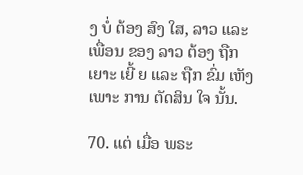ງ ບໍ່ ຕ້ອງ ສົງ ໃສ, ລາວ ແລະ ເພື່ອນ ຂອງ ລາວ ຕ້ອງ ຖືກ ເຍາະ ເຍີ້ ຍ ແລະ ຖືກ ຂົ່ມ ເຫັງ ເພາະ ການ ຕັດສິນ ໃຈ ນັ້ນ.

70. ແຕ່ ເມື່ອ ພຣະ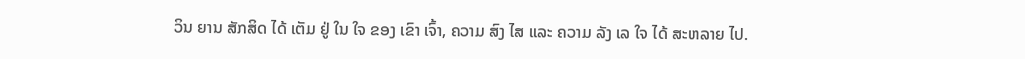ວິນ ຍານ ສັກສິດ ໄດ້ ເຕັມ ຢູ່ ໃນ ໃຈ ຂອງ ເຂົາ ເຈົ້າ, ຄວາມ ສົງ ໄສ ແລະ ຄວາມ ລັງ ເລ ໃຈ ໄດ້ ສະຫລາຍ ໄປ.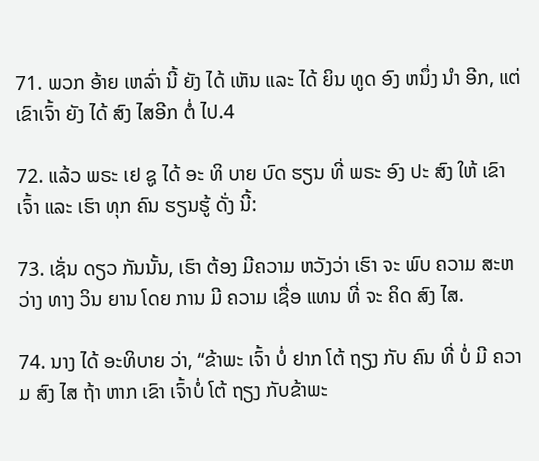71. ພວກ ອ້າຍ ເຫລົ່າ ນີ້ ຍັງ ໄດ້ ເຫັນ ແລະ ໄດ້ ຍິນ ທູດ ອົງ ຫນຶ່ງ ນໍາ ອີກ, ແຕ່ ເຂົາເຈົ້າ ຍັງ ໄດ້ ສົງ ໄສອີກ ຕໍ່ ໄປ.4

72. ແລ້ວ ພຣະ ເຢ ຊູ ໄດ້ ອະ ທິ ບາຍ ບົດ ຮຽນ ທີ່ ພຣະ ອົງ ປະ ສົງ ໃຫ້ ເຂົາ ເຈົ້າ ແລະ ເຮົາ ທຸກ ຄົນ ຮຽນຮູ້ ດັ່ງ ນີ້:

73. ເຊັ່ນ ດຽວ ກັນນັ້ນ, ເຮົາ ຕ້ອງ ມີຄວາມ ຫວັງວ່າ ເຮົາ ຈະ ພົບ ຄວາມ ສະຫວ່າງ ທາງ ວິນ ຍານ ໂດຍ ການ ມີ ຄວາມ ເຊື່ອ ແທນ ທີ່ ຈະ ຄິດ ສົງ ໄສ.

74. ນາງ ໄດ້ ອະທິບາຍ ວ່າ, “ຂ້າພະ ເຈົ້າ ບໍ່ ຢາກ ໂຕ້ ຖຽງ ກັບ ຄົນ ທີ່ ບໍ່ ມີ ຄວາມ ສົງ ໄສ ຖ້າ ຫາກ ເຂົາ ເຈົ້າບໍ່ ໂຕ້ ຖຽງ ກັບຂ້າພະ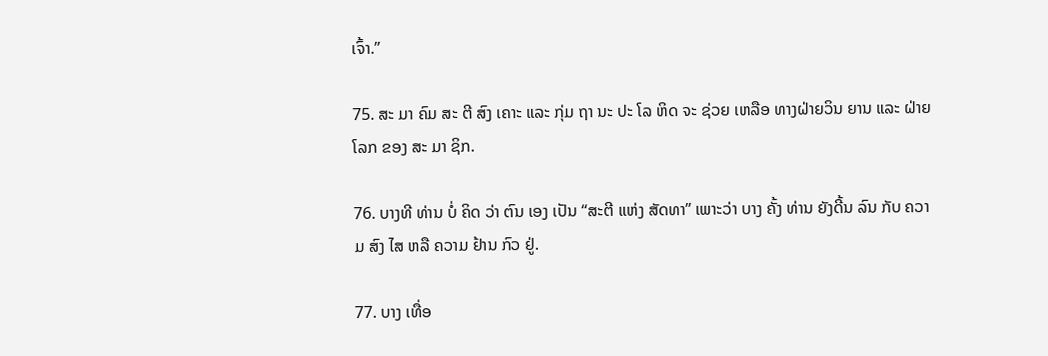ເຈົ້າ.”

75. ສະ ມາ ຄົມ ສະ ຕີ ສົງ ເຄາະ ແລະ ກຸ່ມ ຖາ ນະ ປະ ໂລ ຫິດ ຈະ ຊ່ວຍ ເຫລືອ ທາງຝ່າຍວິນ ຍານ ແລະ ຝ່າຍ ໂລກ ຂອງ ສະ ມາ ຊິກ.

76. ບາງທີ ທ່ານ ບໍ່ ຄິດ ວ່າ ຕົນ ເອງ ເປັນ “ສະຕີ ແຫ່ງ ສັດທາ” ເພາະວ່າ ບາງ ຄັ້ງ ທ່ານ ຍັງດີ້ນ ລົນ ກັບ ຄວາມ ສົງ ໄສ ຫລື ຄວາມ ຢ້ານ ກົວ ຢູ່.

77. ບາງ ເທື່ອ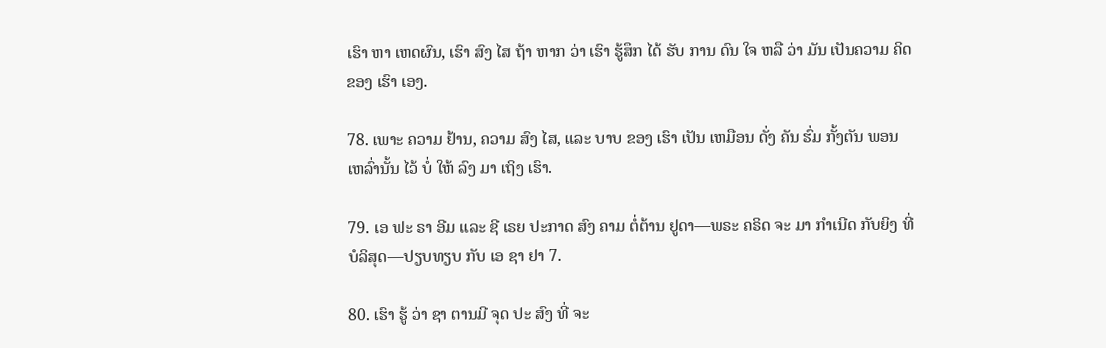ເຮົາ ຫາ ເຫດຜົນ, ເຮົາ ສົງ ໄສ ຖ້າ ຫາກ ວ່າ ເຮົາ ຮູ້ສຶກ ໄດ້ ຮັບ ການ ດົນ ໃຈ ຫລື ວ່າ ມັນ ເປັນຄວາມ ຄິດ ຂອງ ເຮົາ ເອງ.

78. ເພາະ ຄວາມ ຢ້ານ, ຄວາມ ສົງ ໄສ, ແລະ ບາບ ຂອງ ເຮົາ ເປັນ ເຫມືອນ ດັ່ງ ຄັນ ຮົ່ມ ກັ້ງຕັນ ພອນ ເຫລົ່ານັ້ນ ໄວ້ ບໍ່ ໃຫ້ ລົງ ມາ ເຖິງ ເຮົາ.

79. ເອ ຟະ ຣາ ອີມ ແລະ ຊີ ເຣຍ ປະກາດ ສົງ ຄາມ ຕໍ່ຕ້ານ ຢູດາ—ພຣະ ຄຣິດ ຈະ ມາ ກໍາເນີດ ກັບຍິງ ທີ່ ບໍລິສຸດ—ປຽບທຽບ ກັບ ເອ ຊາ ຢາ 7.

80. ເຮົາ ຮູ້ ວ່າ ຊາ ຕານມີ ຈຸດ ປະ ສົງ ທີ່ ຈະ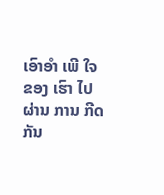ເອົາອໍາ ເພີ ໃຈ ຂອງ ເຮົາ ໄປ ຜ່ານ ການ ກີດ ກັນ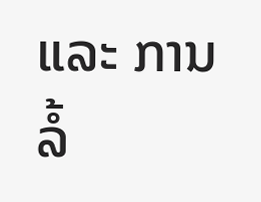ແລະ ການ ລໍ້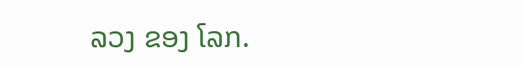ລວງ ຂອງ ໂລກ.